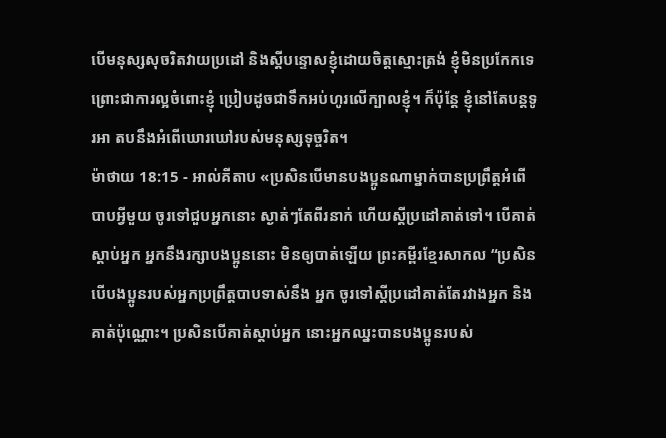បើមនុស្សសុចរិតវាយប្រដៅ និងស្តីបន្ទោសខ្ញុំដោយចិត្តស្មោះត្រង់ ខ្ញុំមិនប្រកែកទេ ព្រោះជាការល្អចំពោះខ្ញុំ ប្រៀបដូចជាទឹកអប់ហូរលើក្បាលខ្ញុំ។ ក៏ប៉ុន្តែ ខ្ញុំនៅតែបន្តទូរអា តបនឹងអំពើឃោរឃៅរបស់មនុស្សទុច្ចរិត។
ម៉ាថាយ 18:15 - អាល់គីតាប «ប្រសិនបើមានបងប្អូនណាម្នាក់បានប្រព្រឹត្ដអំពើបាបអ្វីមួយ ចូរទៅជួបអ្នកនោះ ស្ងាត់ៗតែពីរនាក់ ហើយស្ដីប្រដៅគាត់ទៅ។ បើគាត់ស្ដាប់អ្នក អ្នកនឹងរក្សាបងប្អូននោះ មិនឲ្យបាត់ឡើយ ព្រះគម្ពីរខ្មែរសាកល “ប្រសិនបើបងប្អូនរបស់អ្នកប្រព្រឹត្តបាបទាស់នឹង អ្នក ចូរទៅស្ដីប្រដៅគាត់តែរវាងអ្នក និងគាត់ប៉ុណ្ណោះ។ ប្រសិនបើគាត់ស្ដាប់អ្នក នោះអ្នកឈ្នះបានបងប្អូនរបស់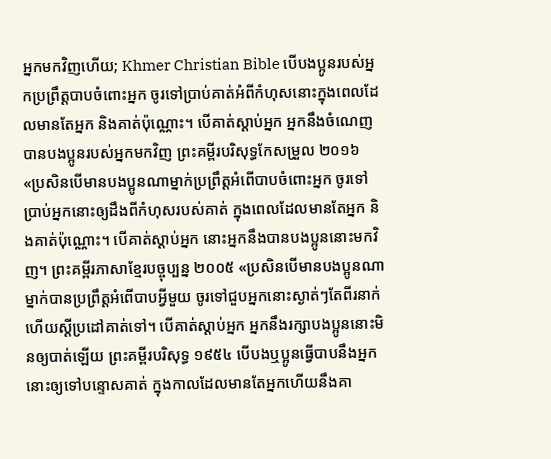អ្នកមកវិញហើយ; Khmer Christian Bible បើបងប្អូនរបស់អ្នកប្រព្រឹត្តបាបចំពោះអ្នក ចូរទៅប្រាប់គាត់អំពីកំហុសនោះក្នុងពេលដែលមានតែអ្នក និងគាត់ប៉ុណ្ណោះ។ បើគាត់ស្ដាប់អ្នក អ្នកនឹងចំណេញបានបងប្អូនរបស់អ្នកមកវិញ ព្រះគម្ពីរបរិសុទ្ធកែសម្រួល ២០១៦ «ប្រសិនបើមានបងប្អូនណាម្នាក់ប្រព្រឹត្តអំពើបាបចំពោះអ្នក ចូរទៅប្រាប់អ្នកនោះឲ្យដឹងពីកំហុសរបស់គាត់ ក្នុងពេលដែលមានតែអ្នក និងគាត់ប៉ុណ្ណោះ។ បើគាត់ស្តាប់អ្នក នោះអ្នកនឹងបានបងប្អូននោះមកវិញ។ ព្រះគម្ពីរភាសាខ្មែរបច្ចុប្បន្ន ២០០៥ «ប្រសិនបើមានបងប្អូនណាម្នាក់បានប្រព្រឹត្តអំពើបាបអ្វីមួយ ចូរទៅជួបអ្នកនោះស្ងាត់ៗតែពីរនាក់ ហើយស្ដីប្រដៅគាត់ទៅ។ បើគាត់ស្ដាប់អ្នក អ្នកនឹងរក្សាបងប្អូននោះមិនឲ្យបាត់ឡើយ ព្រះគម្ពីរបរិសុទ្ធ ១៩៥៤ បើបងឬប្អូនធ្វើបាបនឹងអ្នក នោះឲ្យទៅបន្ទោសគាត់ ក្នុងកាលដែលមានតែអ្នកហើយនឹងគា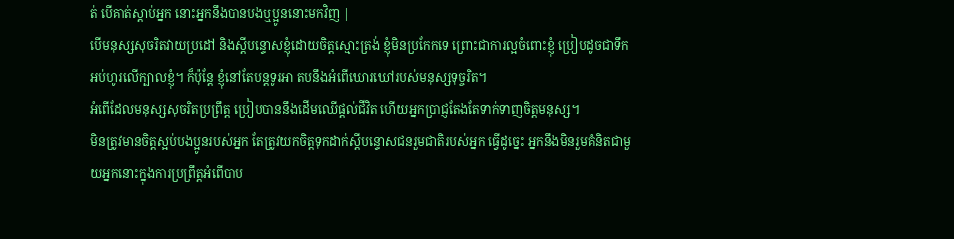ត់ បើគាត់ស្តាប់អ្នក នោះអ្នកនឹងបានបងឬប្អូននោះមកវិញ |
បើមនុស្សសុចរិតវាយប្រដៅ និងស្តីបន្ទោសខ្ញុំដោយចិត្តស្មោះត្រង់ ខ្ញុំមិនប្រកែកទេ ព្រោះជាការល្អចំពោះខ្ញុំ ប្រៀបដូចជាទឹកអប់ហូរលើក្បាលខ្ញុំ។ ក៏ប៉ុន្តែ ខ្ញុំនៅតែបន្តទូរអា តបនឹងអំពើឃោរឃៅរបស់មនុស្សទុច្ចរិត។
អំពើដែលមនុស្សសុចរិតប្រព្រឹត្ត ប្រៀបបាននឹងដើមឈើផ្ដល់ជីវិត ហើយអ្នកប្រាជ្ញតែងតែទាក់ទាញចិត្តមនុស្ស។
មិនត្រូវមានចិត្តស្អប់បងប្អូនរបស់អ្នក តែត្រូវយកចិត្តទុកដាក់ស្តីបន្ទោសជនរួមជាតិរបស់អ្នក ធ្វើដូច្នេះ អ្នកនឹងមិនរួមគំនិតជាមួយអ្នកនោះក្នុងការប្រព្រឹត្តអំពើបាប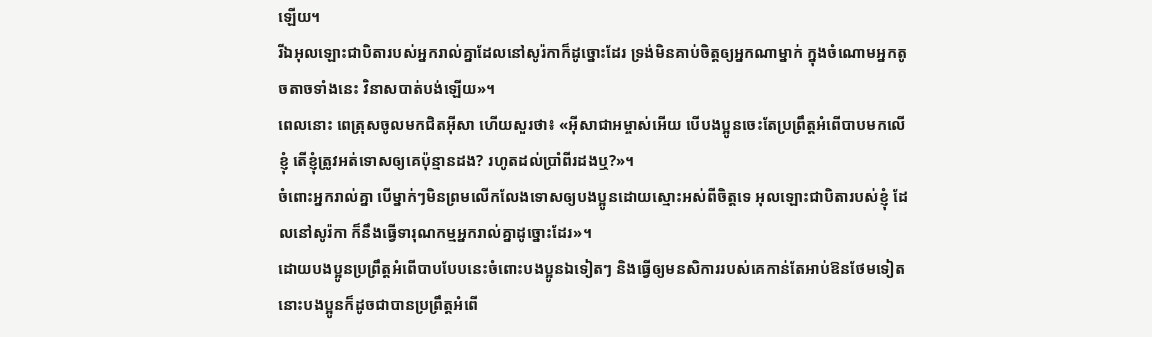ឡើយ។
រីឯអុលឡោះជាបិតារបស់អ្នករាល់គ្នាដែលនៅសូរ៉កាក៏ដូច្នោះដែរ ទ្រង់មិនគាប់ចិត្តឲ្យអ្នកណាម្នាក់ ក្នុងចំណោមអ្នកតូចតាចទាំងនេះ វិនាសបាត់បង់ឡើយ»។
ពេលនោះ ពេត្រុសចូលមកជិតអ៊ីសា ហើយសួរថា៖ «អ៊ីសាជាអម្ចាស់អើយ បើបងប្អូនចេះតែប្រព្រឹត្ដអំពើបាបមកលើខ្ញុំ តើខ្ញុំត្រូវអត់ទោសឲ្យគេប៉ុន្មានដង? រហូតដល់ប្រាំពីរដងឬ?»។
ចំពោះអ្នករាល់គ្នា បើម្នាក់ៗមិនព្រមលើកលែងទោសឲ្យបងប្អូនដោយស្មោះអស់ពីចិត្ដទេ អុលឡោះជាបិតារបស់ខ្ញុំ ដែលនៅសូរ៉កា ក៏នឹងធ្វើទារុណកម្មអ្នករាល់គ្នាដូច្នោះដែរ»។
ដោយបងប្អូនប្រព្រឹត្ដអំពើបាបបែបនេះចំពោះបងប្អូនឯទៀតៗ និងធ្វើឲ្យមនសិការរបស់គេកាន់តែអាប់ឱនថែមទៀត នោះបងប្អូនក៏ដូចជាបានប្រព្រឹត្ដអំពើ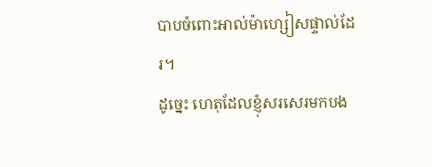បាបចំពោះអាល់ម៉ាហ្សៀសផ្ទាល់ដែរ។
ដូច្នេះ ហេតុដែលខ្ញុំសរសេរមកបង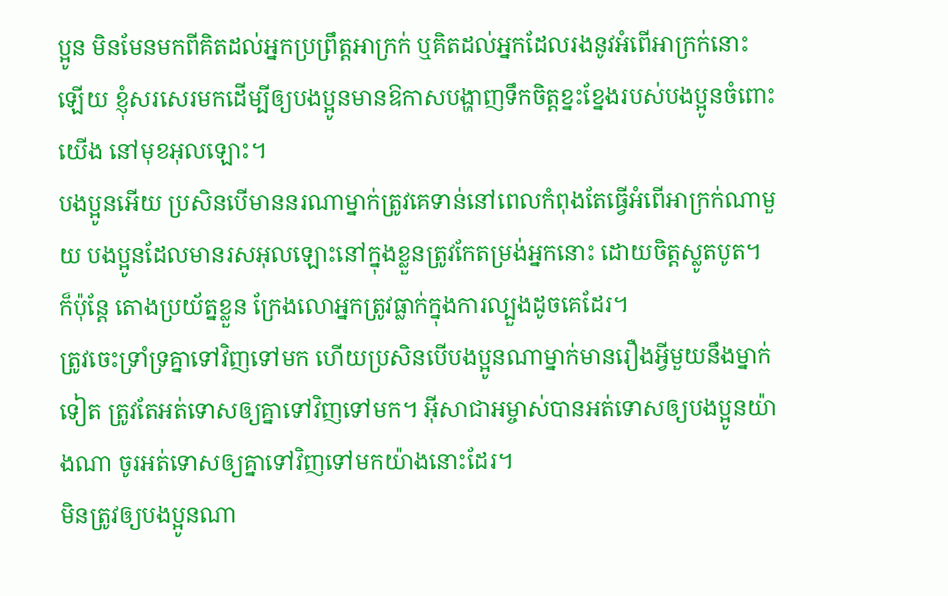ប្អូន មិនមែនមកពីគិតដល់អ្នកប្រព្រឹត្ដអាក្រក់ ឬគិតដល់អ្នកដែលរងនូវអំពើអាក្រក់នោះឡើយ ខ្ញុំសរសេរមកដើម្បីឲ្យបងប្អូនមានឱកាសបង្ហាញទឹកចិត្ដខ្នះខ្នែងរបស់បងប្អូនចំពោះយើង នៅមុខអុលឡោះ។
បងប្អូនអើយ ប្រសិនបើមាននរណាម្នាក់ត្រូវគេទាន់នៅពេលកំពុងតែធ្វើអំពើអាក្រក់ណាមួយ បងប្អូនដែលមានរសអុលឡោះនៅក្នុងខ្លួនត្រូវកែតម្រង់អ្នកនោះ ដោយចិត្ដស្លូតបូត។ ក៏ប៉ុន្ដែ តោងប្រយ័ត្នខ្លួន ក្រែងលោអ្នកត្រូវធ្លាក់ក្នុងការល្បួងដូចគេដែរ។
ត្រូវចេះទ្រាំទ្រគ្នាទៅវិញទៅមក ហើយប្រសិនបើបងប្អូនណាម្នាក់មានរឿងអ្វីមួយនឹងម្នាក់ទៀត ត្រូវតែអត់ទោសឲ្យគ្នាទៅវិញទៅមក។ អ៊ីសាជាអម្ចាស់បានអត់ទោសឲ្យបងប្អូនយ៉ាងណា ចូរអត់ទោសឲ្យគ្នាទៅវិញទៅមកយ៉ាងនោះដែរ។
មិនត្រូវឲ្យបងប្អូនណា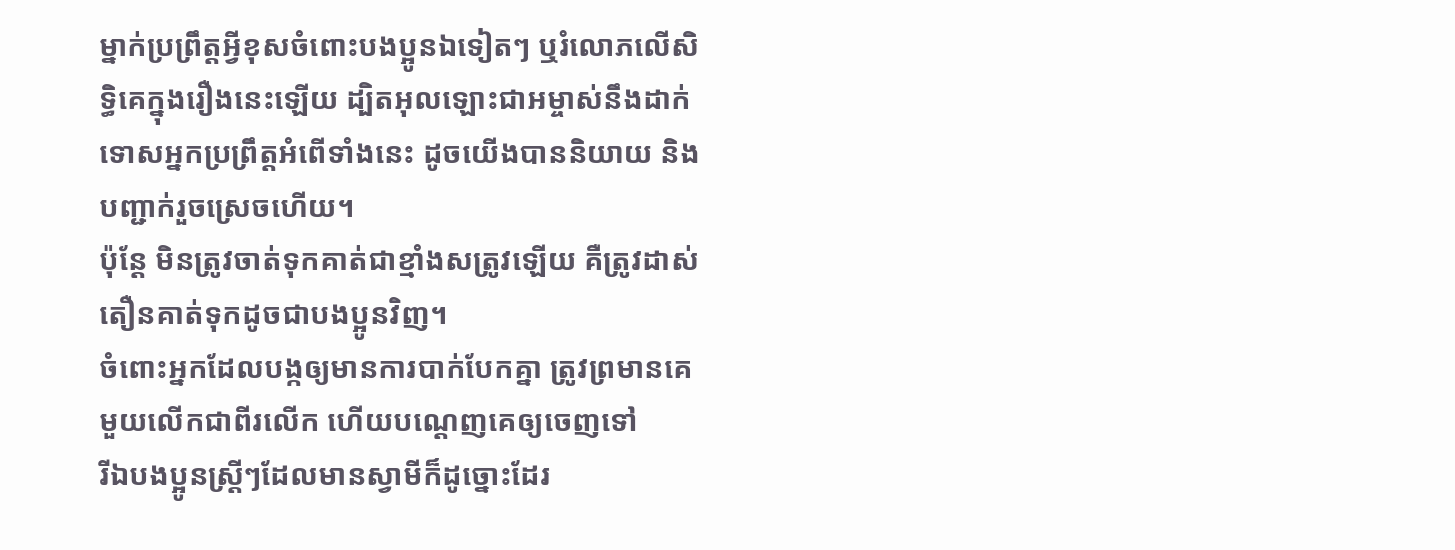ម្នាក់ប្រព្រឹត្ដអ្វីខុសចំពោះបងប្អូនឯទៀតៗ ឬរំលោភលើសិទ្ធិគេក្នុងរឿងនេះឡើយ ដ្បិតអុលឡោះជាអម្ចាស់នឹងដាក់ទោសអ្នកប្រព្រឹត្ដអំពើទាំងនេះ ដូចយើងបាននិយាយ និងបញ្ជាក់រួចស្រេចហើយ។
ប៉ុន្ដែ មិនត្រូវចាត់ទុកគាត់ជាខ្មាំងសត្រូវឡើយ គឺត្រូវដាស់តឿនគាត់ទុកដូចជាបងប្អូនវិញ។
ចំពោះអ្នកដែលបង្កឲ្យមានការបាក់បែកគ្នា ត្រូវព្រមានគេមួយលើកជាពីរលើក ហើយបណ្ដេញគេឲ្យចេញទៅ
រីឯបងប្អូនស្ត្រីៗដែលមានស្វាមីក៏ដូច្នោះដែរ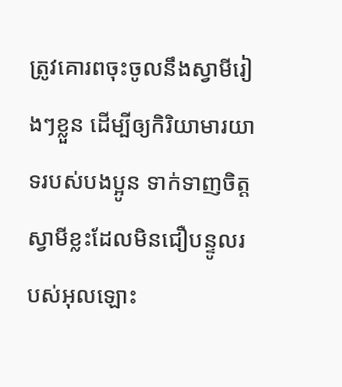ត្រូវគោរពចុះចូលនឹងស្វាមីរៀងៗខ្លួន ដើម្បីឲ្យកិរិយាមារយាទរបស់បងប្អូន ទាក់ទាញចិត្ដស្វាមីខ្លះដែលមិនជឿបន្ទូលរបស់អុលឡោះ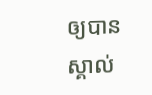ឲ្យបានស្គាល់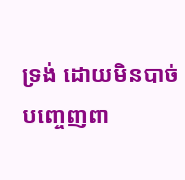ទ្រង់ ដោយមិនបាច់បញ្ចេញពា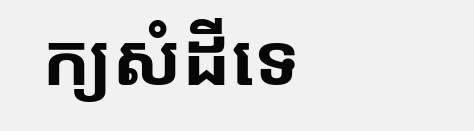ក្យសំដីទេ